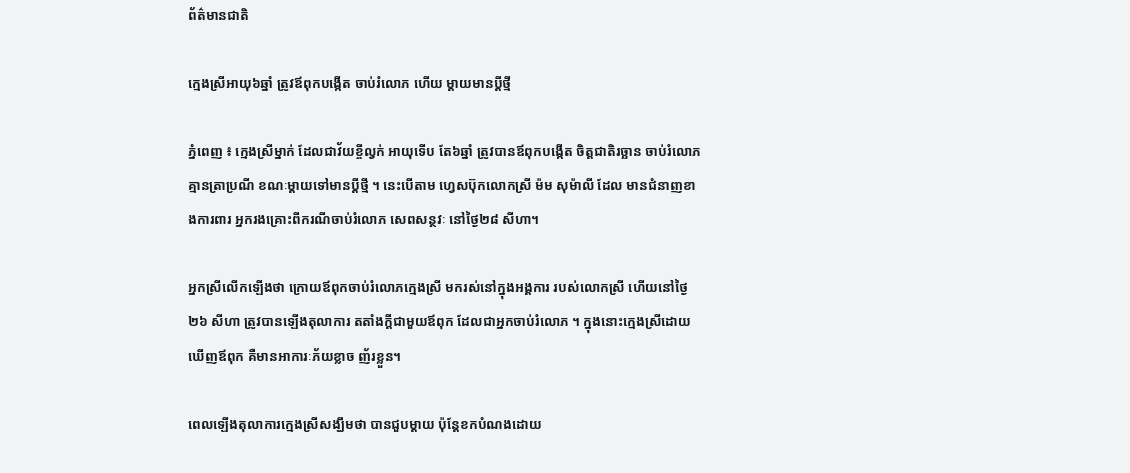ព័ត៌មានជាតិ

ក្មេងស្រីអាយុ៦ឆ្នាំ ត្រូវឪពុកបង្កើត ចាប់រំលោភ ហើយ ម្តាយមានប្តីថ្មី

ភ្នំពេញ ៖ ក្មេងស្រីម្នាក់ ដែលជាវ័យខ្ចីល្វក់ អាយុទើប តែ៦ឆ្នាំ ត្រូវបានឪពុកបង្កើត ចិត្តជាតិរច្ឆាន ចាប់រំលោភគ្មានត្រាប្រណី ខណៈម្តាយទៅមានប្តីថ្មី ។ នេះបើតាម ហ្វេសប៊ុកលោកស្រី ម៉ម សុម៉ាលី ដែល មានជំនាញខាងការពារ អ្នករងគ្រោះពីករណីចាប់រំលោភ សេពសន្ថវៈ នៅថ្ងៃ២៨ សីហា។

អ្នកស្រីលើកឡើងថា ក្រោយឪពុកចាប់រំលោភក្មេងស្រី មករស់នៅក្នុងអង្គការ របស់លោកស្រី ហើយនៅថ្ងៃ២៦ សីហា ត្រូវបានឡើងតុលាការ តតាំងក្តីជាមួយឪពុក ដែលជាអ្នកចាប់រំលោភ ។ ក្នុងនោះក្មេងស្រីដោយឃើញឪពុក គឺមានអាការៈភ័យខ្លាច ញ័រខ្លួន។

ពេលឡើងតុលាការក្មេងស្រីសង្ឃឹមថា បានជួបម្តាយ ប៉ុន្តែខកបំណងដោយ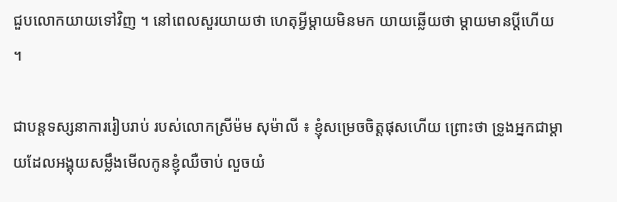ជួបលោកយាយទៅវិញ ។ នៅពេលសួរយាយថា ហេតុអ្វីម្តាយមិនមក យាយឆ្លើយថា ម្តាយមានប្តីហើយ ។

ជាបន្តទស្សនាការរៀបរាប់ របស់លោកស្រីម៉ម សុម៉ាលី ៖ ខ្ញុំសម្រេចចិត្តផុសហើយ ព្រោះថា ទ្រូងអ្នកជាម្តាយដែលអង្គុយសម្លឹងមើលកូនខ្ញុំឈឺចាប់ លួចយំ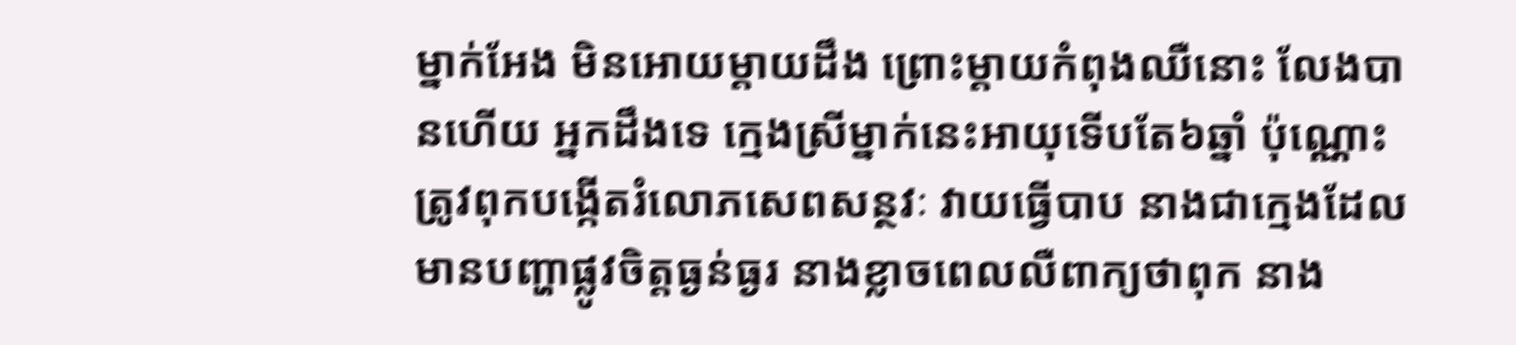ម្នាក់អែង មិនអោយម្តាយដឹង ព្រោះម្តាយកំពុងឈឺនោះ លែងបានហើយ អ្នកដឹងទេ ក្មេងស្រីម្នាក់នេះអាយុទើបតែ៦ឆ្នាំ ប៉ុណ្ណោះត្រូវពុកបង្កើតរំលោភសេពសន្ថវៈ វាយធ្វើបាប នាងជាក្មេងដែលមានបញ្ហាផ្លូវចិត្តធ្ងន់ធ្ងរ នាងខ្លាចពេលលឺពាក្យថាពុក នាង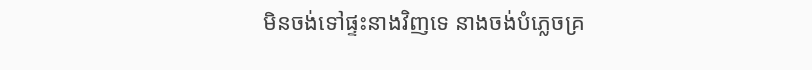មិនចង់ទៅផ្ទះនាងវិញទេ នាងចង់បំភ្លេចគ្រ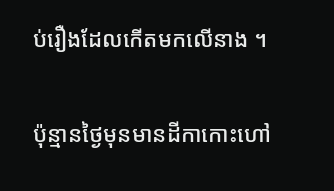ប់រឿងដែលកើតមកលើនាង ។

ប៉ុន្មានថ្ងៃមុនមានដីកាកោះហៅ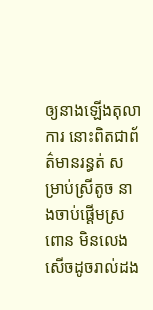ឲ្យនាងឡើងតុលាការ នោះពិតជាព័ត៌មានរន្ធត់ សម្រាប់ស្រីតូច នាងចាប់ផ្តើមស្រពោន មិនលេងសើចដូចរាល់ដង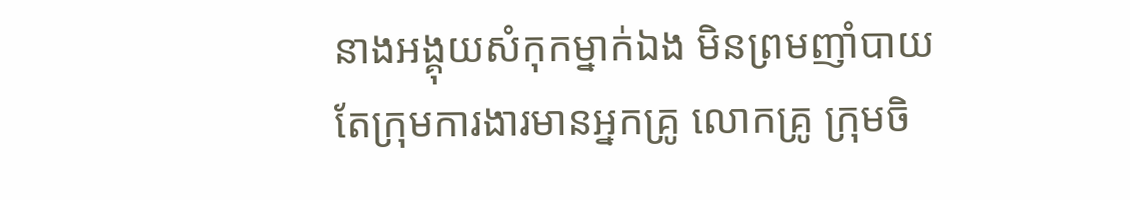នាងអង្គុយសំកុកម្នាក់ឯង មិនព្រមញាំបាយ តែក្រុមការងារមានអ្នកគ្រូ លោកគ្រូ ក្រុមចិ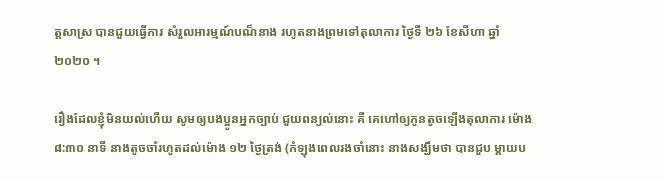ត្តសាស្រ បានជួយធ្វើការ សំរួលអារម្មណ៍បណ៏នាង រហូតនាងព្រមទៅតុលាការ ថ្ងៃទី ២៦ ខែសីហា ឆ្នាំ ២០២០ ។

រឿងដែលខ្ញុំមិនយល់ហើយ សូមឲ្យបងប្អូនអ្នកច្បាប់ ជួយពន្យល់នោះ គឺ គេហៅឲ្យកូនតូចឡើងតុលាការ ម៉ោង ៨:៣០ នាទី នាងតូចចាំរហូតដល់ម៉ោង ១២ ថ្ងៃត្រង់ (កំឡុងពេលរងចាំនោះ នាងសង្ឃឹមថា បានជួប ម្តាយប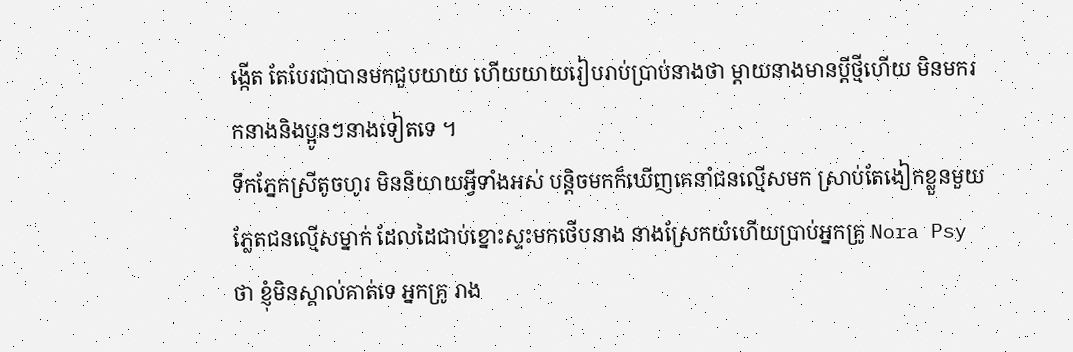ង្កើត តែបែរជាបានមកជួបយាយ ហើយយាយរៀបរាប់ប្រាប់នាងថា ម្តាយនាងមានប្តីថ្មីហើយ មិនមករកនាងនិងប្អូនៗនាងទៀតទេ ។
ទឹកភ្នែកស្រីតូចហូរ មិននិយាយអ្វីទាំងអស់ បន្តិចមកក៏ឃើញគេនាំជនល្មើសមក ស្រាប់តែងៀកខ្លួនមួយភ្លែតជនល្មើសម្នាក់ ដែលដៃជាប់ខ្នោះស្ទះមកថើបនាង នាងស្រែកយំហើយប្រាប់អ្នកគ្រូ Nora Psy ថា ខ្ញុំមិនស្គាល់គាត់ទេ អ្នកគ្រូ រាង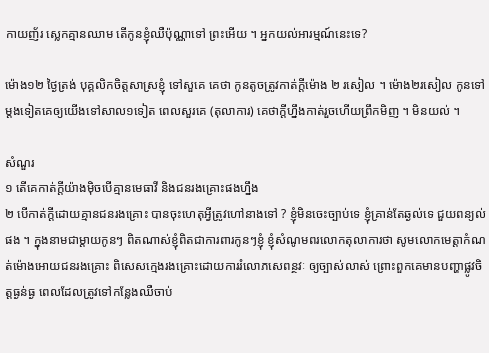កាយញ័រ ស្លេកគ្មានឈាម តើកូនខ្ញុំឈឺប៉ុណ្ណាទៅ ព្រះអើយ ។ អ្នកយល់អារម្មណ៍នេះទេ?

ម៉ោង១២ ថ្ងៃត្រង់ បុគ្គលិកចិត្តសាស្រខ្ញុំ ទៅសួគេ គេថា កូនតូចត្រូវកាត់ក្តីម៉ោង ២ រសៀល ។ ម៉ោង២រសៀល កូនទៅម្តងទៀតគេឲ្យយើងទៅសាល១ទៀត ពេលសួរគេ (តុលាការ) គេថាក្តីហ្នឹងកាត់រួចហេីយព្រឹកមិញ ។ មិនយល់ ។

សំណួរ
១ តើគេកាត់ក្តីយ៉ាងម៉ិចបើគ្មានមេធាវី និងជនរងគ្រោះផងហ្នឹង
២ បើកាត់ក្តីដោយគ្មានជនរងគ្រោះ បានចុះហេតុអ្វីត្រូវហៅនាងទៅ ? ខ្ញុំមិនចេះច្បាប់ទេ ខ្ញុំគ្រាន់តែឆ្ងល់ទេ ជួយពន្យល់ផង ។ ក្នុងនាមជាម្តាយកូនៗ ពិតណាស់ខ្ញុំពិតជាការពារកូនៗខ្ញុំ ខ្ញុំសំណូមពរលោកតុលាការថា សូមលោកមេត្តាកំណត់ម៉ោងអោយជនរងគ្រោះ ពិសេសក្មេងរងគ្រោះដោយការរំលោភសេពន្ថវៈ ឲ្យច្បាស់លាស់ ព្រោះពួកគេមានបញ្ហាផ្លូវចិត្តធ្ងន់ធ្ង ពេលដែលត្រូវទៅកន្លែងឈឺចាប់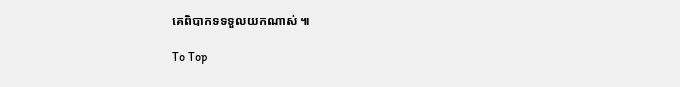គេពិបាកទទទួលយកណាស់ ៕

To Top